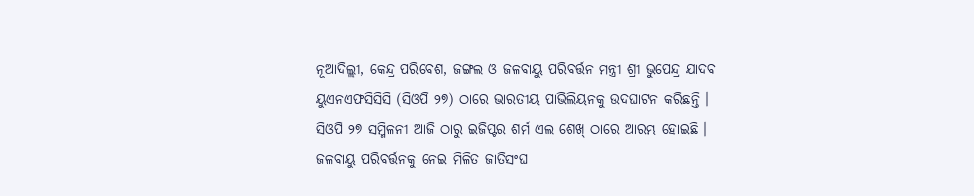ନୂଆଦିଲ୍ଲୀ, କେନ୍ଦ୍ର ପରିବେଶ, ଜଙ୍ଗଲ ଓ ଜଳବାୟୁ ପରିବର୍ତ୍ତନ ମନ୍ତ୍ରୀ ଶ୍ରୀ ଭୁପେନ୍ଦ୍ର ଯାଦବ ୟୁଏନଏଫସିସିସି (ସିଓପି ୨୭) ଠାରେ ଭାରତୀୟ ପାଭିଲିୟନକୁ ଉଦଘାଟନ କରିଛନ୍ତି । ସିଓପି ୨୭ ସମ୍ମିଳନୀ ଆଜି ଠାରୁ ଇଜିପ୍ଟର ଶର୍ମ ଏଲ ଶେଖ୍ ଠାରେ ଆରମ୍ଭ ହୋଇଛି । ଜଳବାୟୁ ପରିବର୍ତ୍ତନକୁ ନେଇ ମିଳିତ ଜାତିସଂଘ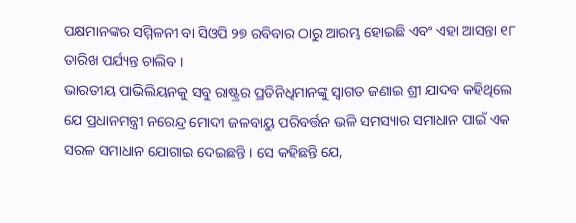ପକ୍ଷମାନଙ୍କର ସମ୍ମିଳନୀ ବା ସିଓପି ୨୭ ରବିବାର ଠାରୁ ଆରମ୍ଭ ହୋଇଛି ଏବଂ ଏହା ଆସନ୍ତା ୧୮ ତାରିଖ ପର୍ଯ୍ୟନ୍ତ ଚାଲିବ ।
ଭାରତୀୟ ପାଭିଲିୟନକୁ ସବୁ ରାଷ୍ଟ୍ରର ପ୍ରତିନିଧିମାନଙ୍କୁ ସ୍ବାଗତ ଜଣାଇ ଶ୍ରୀ ଯାଦବ କହିଥିଲେ ଯେ ପ୍ରଧାନମନ୍ତ୍ରୀ ନରେନ୍ଦ୍ର ମୋଦୀ ଜଳବାୟୁ ପରିବର୍ତ୍ତନ ଭଳି ସମସ୍ୟାର ସମାଧାନ ପାଇଁ ଏକ ସରଳ ସମାଧାନ ଯୋଗାଇ ଦେଇଛନ୍ତି । ସେ କହିଛନ୍ତି ଯେ,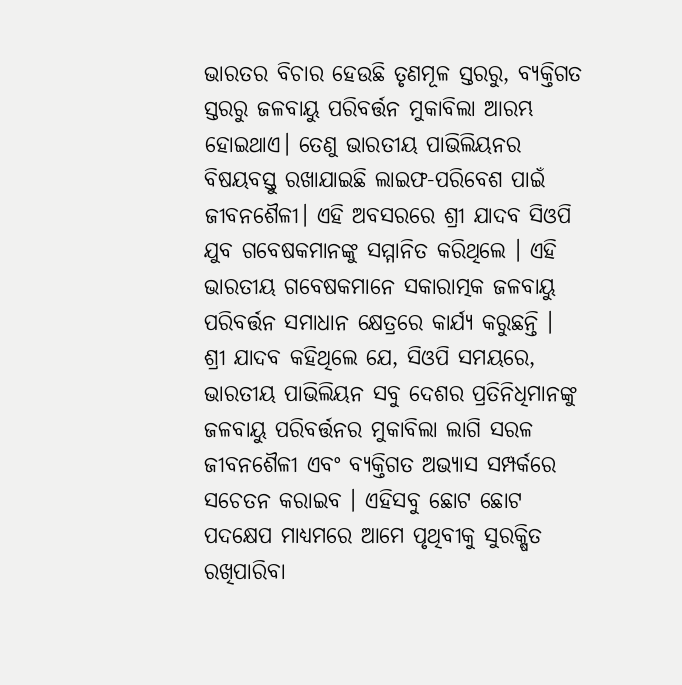ଭାରତର ବିଚାର ହେଉଛି ତୃଣମୂଳ ସ୍ତରରୁ, ବ୍ୟକ୍ତିଗତ ସ୍ତରରୁ ଜଳବାୟୁ ପରିବର୍ତ୍ତନ ମୁକାବିଲା ଆରମ୍ଭ ହୋଇଥାଏ। ତେଣୁ ଭାରତୀୟ ପାଭିଲିୟନର ବିଷୟବସ୍ତୁ ରଖାଯାଇଛି ଲାଇଫ-ପରିବେଶ ପାଇଁ ଜୀବନଶୈଳୀ। ଏହି ଅବସରରେ ଶ୍ରୀ ଯାଦବ ସିଓପି ଯୁବ ଗବେଷକମାନଙ୍କୁ ସମ୍ମାନିତ କରିଥିଲେ । ଏହି ଭାରତୀୟ ଗବେଷକମାନେ ସକାରାତ୍ମକ ଜଳବାୟୁ ପରିବର୍ତ୍ତନ ସମାଧାନ କ୍ଷେତ୍ରରେ କାର୍ଯ୍ୟ କରୁଛନ୍ତି ।
ଶ୍ରୀ ଯାଦବ କହିଥିଲେ ଯେ, ସିଓପି ସମୟରେ, ଭାରତୀୟ ପାଭିଲିୟନ ସବୁ ଦେଶର ପ୍ରତିନିଧିମାନଙ୍କୁ ଜଳବାୟୁ ପରିବର୍ତ୍ତନର ମୁକାବିଲା ଲାଗି ସରଳ ଜୀବନଶୈଳୀ ଏବଂ ବ୍ୟକ୍ତିଗତ ଅଭ୍ୟାସ ସମ୍ପର୍କରେ ସଚେତନ କରାଇବ । ଏହିସବୁ ଛୋଟ ଛୋଟ ପଦକ୍ଷେପ ମାଧ୍ୟମରେ ଆମେ ପୃଥିବୀକୁ ସୁରକ୍ଷିତ ରଖିପାରିବା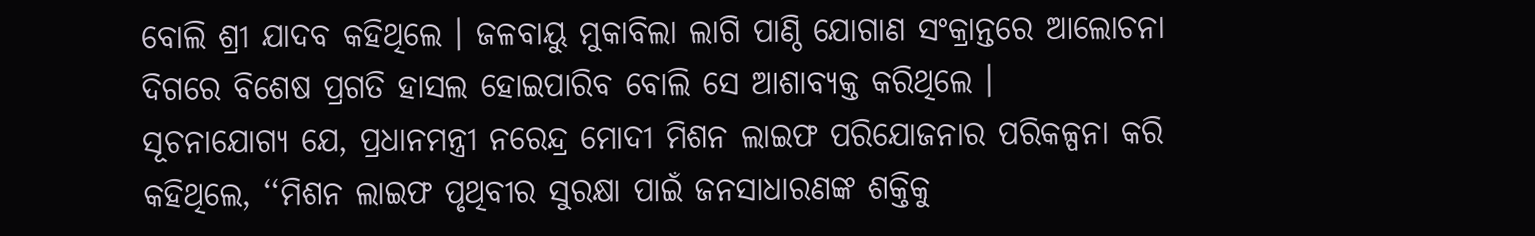ବୋଲି ଶ୍ରୀ ଯାଦବ କହିଥିଲେ । ଜଳବାୟୁ ମୁକାବିଲା ଲାଗି ପାଣ୍ଠି ଯୋଗାଣ ସଂକ୍ରାନ୍ତରେ ଆଲୋଚନା ଦିଗରେ ବିଶେଷ ପ୍ରଗତି ହାସଲ ହୋଇପାରିବ ବୋଲି ସେ ଆଶାବ୍ୟକ୍ତ କରିଥିଲେ ।
ସୂଚନାଯୋଗ୍ୟ ଯେ, ପ୍ରଧାନମନ୍ତ୍ରୀ ନରେନ୍ଦ୍ର ମୋଦୀ ମିଶନ ଲାଇଫ ପରିଯୋଜନାର ପରିକଳ୍ପନା କରି କହିଥିଲେ, ‘‘ମିଶନ ଲାଇଫ ପୃଥିବୀର ସୁରକ୍ଷା ପାଇଁ ଜନସାଧାରଣଙ୍କ ଶକ୍ତିକୁ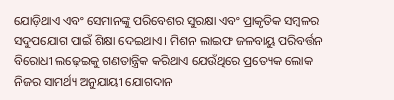ଯୋଡ଼ିଥାଏ ଏବଂ ସେମାନଙ୍କୁ ପରିବେଶର ସୁରକ୍ଷା ଏବଂ ପ୍ରାକୃତିକ ସମ୍ବଳର ସଦୁପଯୋଗ ପାଇଁ ଶିକ୍ଷା ଦେଇଥାଏ। ମିଶନ ଲାଇଫ ଜଳବାୟୁ ପରିବର୍ତ୍ତନ ବିରୋଧୀ ଲଢ଼େଇକୁ ଗଣତାନ୍ତ୍ରିକ କରିଥାଏ ଯେଉଁଥିରେ ପ୍ରତ୍ୟେକ ଲୋକ ନିଜର ସାମର୍ଥ୍ୟ ଅନୁଯାୟୀ ଯୋଗଦାନ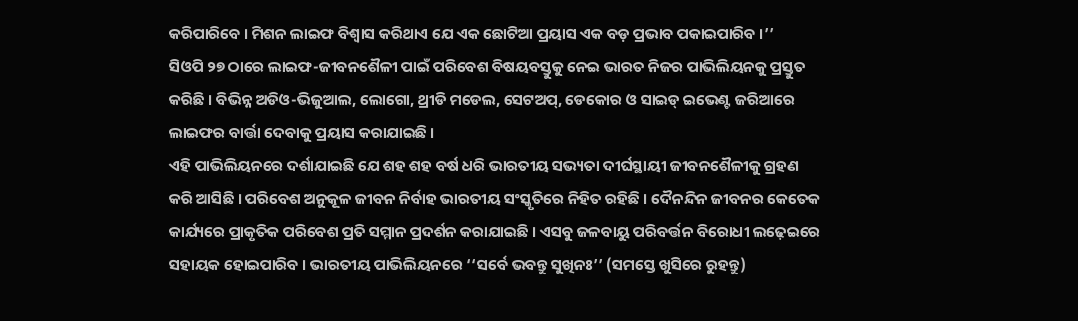କରିପାରିବେ । ମିଶନ ଲାଇଫ ବିଶ୍ବାସ କରିଥାଏ ଯେ ଏକ ଛୋଟିଆ ପ୍ରୟାସ ଏକ ବଡ଼ ପ୍ରଭାବ ପକାଇପାରିବ ।’’
ସିଓପି ୨୭ ଠାରେ ଲାଇଫ-ଜୀବନଶୈଳୀ ପାଇଁ ପରିବେଶ ବିଷୟବସ୍ତୁକୁ ନେଇ ଭାରତ ନିଜର ପାଭିଲିୟନକୁ ପ୍ରସ୍ତୁତ କରିଛି । ବିଭିନ୍ନ ଅଡିଓ-ଭିଜୁଆଲ, ଲୋଗୋ, ଥ୍ରୀଡି ମଡେଲ, ସେଟଅପ୍, ଡେକୋର ଓ ସାଇଡ୍ ଇଭେଣ୍ଟ ଜରିଆରେ ଲାଇଫର ବାର୍ତ୍ତା ଦେବାକୁ ପ୍ରୟାସ କରାଯାଇଛି ।
ଏହି ପାଭିଲିୟନରେ ଦର୍ଶାଯାଇଛି ଯେ ଶହ ଶହ ବର୍ଷ ଧରି ଭାରତୀୟ ସଭ୍ୟତା ଦୀର୍ଘସ୍ଥାୟୀ ଜୀବନଶୈଳୀକୁ ଗ୍ରହଣ କରି ଆସିଛି । ପରିବେଶ ଅନୁକୂଳ ଜୀବନ ନିର୍ବାହ ଭାରତୀୟ ସଂସ୍କୃତିରେ ନିହିତ ରହିଛି । ଦୈନନ୍ଦିନ ଜୀବନର କେତେକ କାର୍ଯ୍ୟରେ ପ୍ରାକୃତିକ ପରିବେଶ ପ୍ରତି ସମ୍ମାନ ପ୍ରଦର୍ଶନ କରାଯାଇଛି । ଏସବୁ ଜଳବାୟୁ ପରିବର୍ତ୍ତନ ବିରୋଧୀ ଲଢ଼େଇରେ ସହାୟକ ହୋଇପାରିବ । ଭାରତୀୟ ପାଭିଲିୟନରେ ‘‘ସର୍ବେ ଭବନ୍ତୁ ସୁଖିନଃ’’ (ସମସ୍ତେ ଖୁସିରେ ରୁହନ୍ତୁ)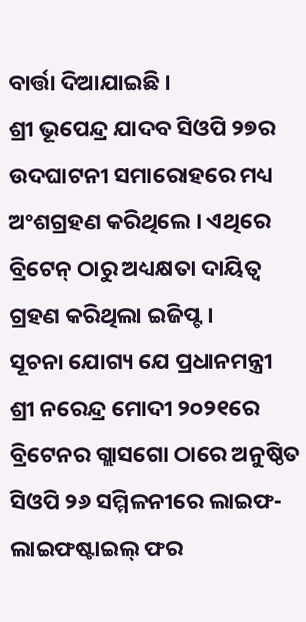ବାର୍ତ୍ତା ଦିଆଯାଇଛି ।
ଶ୍ରୀ ଭୂପେନ୍ଦ୍ର ଯାଦବ ସିଓପି ୨୭ର ଉଦଘାଟନୀ ସମାରୋହରେ ମଧ୍ୟ ଅଂଶଗ୍ରହଣ କରିଥିଲେ । ଏଥିରେ ବ୍ରିଟେନ୍ ଠାରୁ ଅଧ୍ୟକ୍ଷତା ଦାୟିତ୍ବ ଗ୍ରହଣ କରିଥିଲା ଇଜିପ୍ଟ ।
ସୂଚନା ଯୋଗ୍ୟ ଯେ ପ୍ରଧାନମନ୍ତ୍ରୀ ଶ୍ରୀ ନରେନ୍ଦ୍ର ମୋଦୀ ୨୦୨୧ରେ ବ୍ରିଟେନର ଗ୍ଲାସଗୋ ଠାରେ ଅନୁଷ୍ଠିତ ସିଓପି ୨୬ ସମ୍ମିଳନୀରେ ଲାଇଫ-ଲାଇଫଷ୍ଟାଇଲ୍ ଫର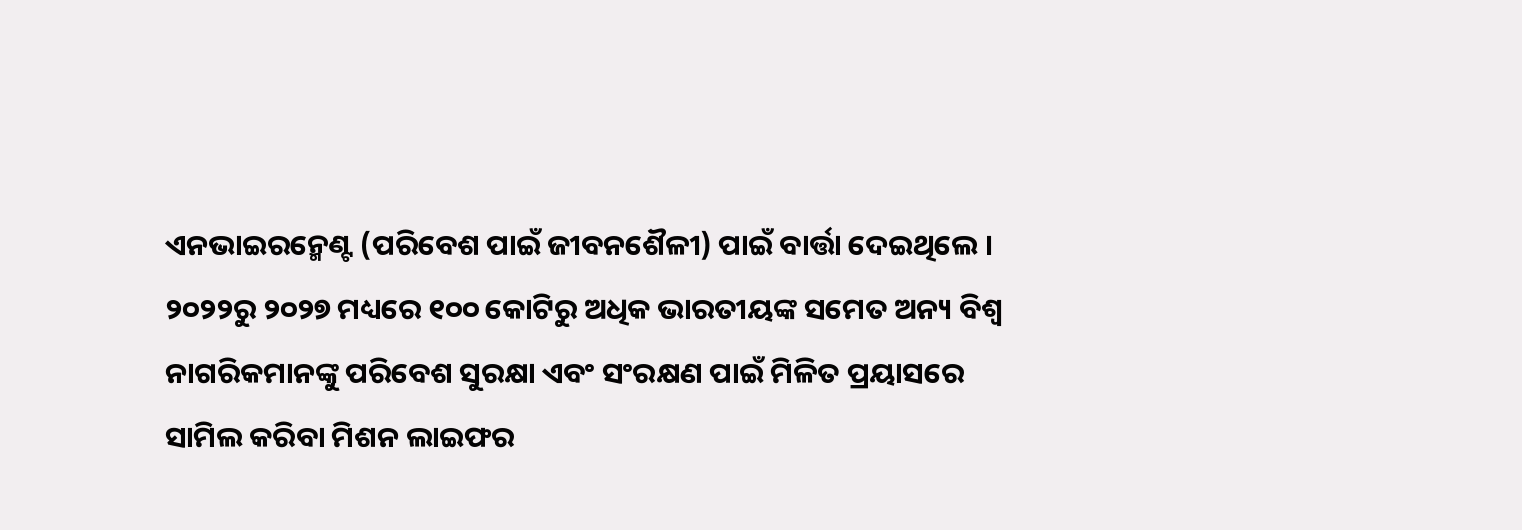ଏନଭାଇରନ୍ମେଣ୍ଟ (ପରିବେଶ ପାଇଁ ଜୀବନଶୈଳୀ) ପାଇଁ ବାର୍ତ୍ତା ଦେଇଥିଲେ ।
୨୦୨୨ରୁ ୨୦୨୭ ମଧ୍ୟରେ ୧୦୦ କୋଟିରୁ ଅଧିକ ଭାରତୀୟଙ୍କ ସମେତ ଅନ୍ୟ ବିଶ୍ବ ନାଗରିକମାନଙ୍କୁ ପରିବେଶ ସୁରକ୍ଷା ଏବଂ ସଂରକ୍ଷଣ ପାଇଁ ମିଳିତ ପ୍ରୟାସରେ ସାମିଲ କରିବା ମିଶନ ଲାଇଫର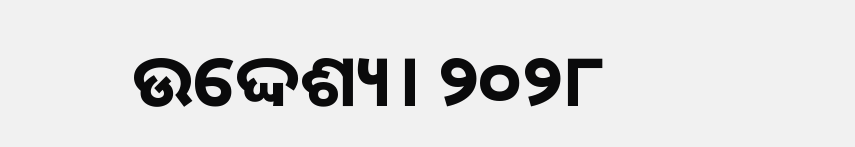ଉଦ୍ଦେଶ୍ୟ। ୨୦୨୮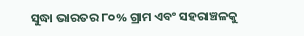ସୁଦ୍ଧା ଭାରତର ୮୦% ଗ୍ରାମ ଏବଂ ସହରାଞ୍ଚଳକୁ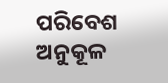ପରିବେଶ ଅନୁକୂଳ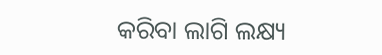କରିବା ଲାଗି ଲକ୍ଷ୍ୟ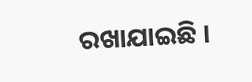ରଖାଯାଇଛି ।